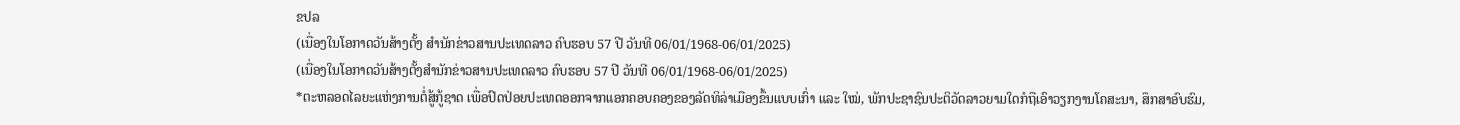ຂປລ
(ເນື່ອງໃນໂອກາດວັນສ້າງຕັ້ງ ສຳນັກຂ່າວສານປະເທດລາວ ຄົບຮອບ 57 ປີ ວັນທີ 06/01/1968-06/01/2025)
(ເນື່ອງໃນໂອກາດວັນສ້າງຕັ້ງສຳນັກຂ່າວສານປະເທດລາວ ຄົບຮອບ 57 ປີ ວັນທີ 06/01/1968-06/01/2025)
*ຕະຫລອດໄລຍະແຫ່ງການຕໍ່ສູ້ກູ້ຊາດ ເພື່ອປົດປ່ອຍປະເທດອອກຈາກແອກຄອບຄອງຂອງລັດທິລ່າເມືອງຂຶ້ນແບບເກົ່າ ແລະ ໃໝ່, ພັກປະຊາຊົນປະຕິວັດລາວຍາມໃດກໍຖືເອົາວຽກງານໂຄສະນາ, ສຶກສາອົບຮົມ,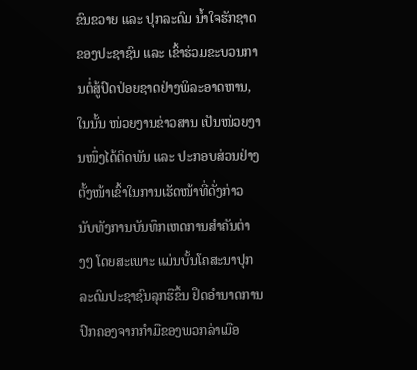ຂົນຂວາຍ ແລະ ປຸກລະດົມ ນ້ຳໃຈຮັກຊາດຂອງປະຊາຊົນ ແລະ ເຂົ້າຮ່ວມຂະບວນການຕໍ່ສູ້ປົດປ່ອຍຊາດຢ່າງພິລະອາດຫານ, ໃນນັ້ນ ໜ່ວຍງານຂ່າວສານ ເປັນໜ່ວຍງານໜຶ່ງໄດ້ຕິດພັນ ແລະ ປະກອບສ່ວນຢ່າງຕັ້ງໜ້າເຂົ້າໃນການເຮັດໜ້າທີ່ດັ່ງກ່າວ ນັບທັງການບັນທຶກເຫດການສຳຄັນຕ່າງໆ ໂດຍສະເພາະ ແມ່ນບັ້ນໂຄສະນາປຸກລະດົມປະຊາຊົນລຸກຮືຂຶ້ນ ຢຶດອຳນາດການປົກຄອງຈາກກຳມືຂອງພວກລ່າເມືອ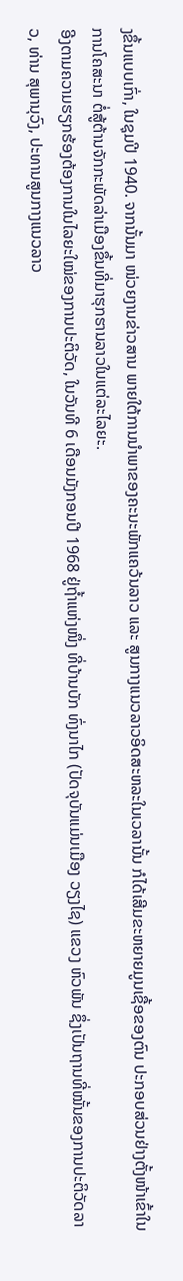ງຂຶ້ນແບບເກົ່າ, ໃນຊຸມປີ 1940. ຈາກນັ້ນມາ ໜ່ວຍງານຂ່າວສານ ພາຍໃຕ້ການນຳພາຂອງຄະນະພັກແຄວ້ນລາວ ແລະ ສູນກາງແນວລາວອິດສະຫລະໃນເວລານັ້ນ ກໍໄດ້ເສີມຂະຫຍາຍມູນເຊື້ອຂອງຕົນ ປະກອບສ່ວນຢ່າງຕັ້ງໜ້າເຂົ້າໃນການໂຄສະນາ ຕໍ່ສູ້ຕ້ານຈັກກະພັດລ່າເມືອງຂຶ້ນທີ່ມາຮຸກຮານລາວໃນແຕ່ລະໄລຍະ.
ອີງຕາມຄວາມຮຽກຮ້ອງຕ້ອງການໃນໄລຍະໃໝ່ຂອງການປະຕິວັດ, ໃນວັນທີ 6 ເດືອນມັງກອນປີ 1968 ຢູ່ຖ້ຳແຫ່ງໜຶ່ງ ທີ່ບ້ານບັກ ທົ່ງນາໄກ (ປັດຈຸບັນແມ່ນເມືອງ ວຽງໄຊ) ແຂວງ ຫົວພັນ ຊຶ່ງເປັນຖານທີ່ໝັ້ນຂອງການປະຕິວັດລາວ, ທ່ານ ສຸພານຸວົງ, ປະທານສູນກາງແນວລາວ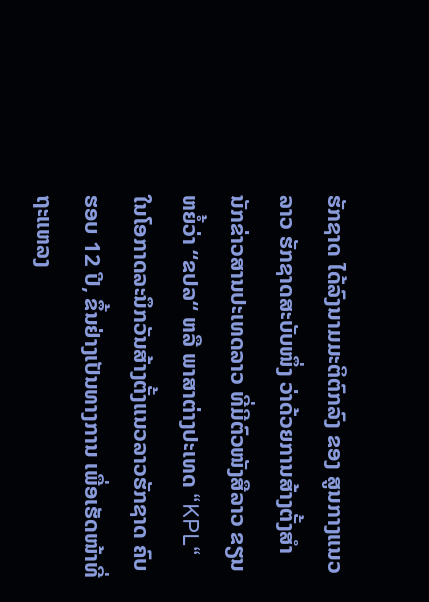ຮັກຊາດ ໄດ້ລົງນາມມະຕິຕົກລົງ ຂອງ ສູນກາງແນວລາວ ຮັກຊາດສະບັບໜຶ່ງ ວ່າດ້ວຍການສ້າງຕັ້ງສຳນັກຂ່າວສານປະເທດລາວ ທີ່ມີຕົວໜັງສືລາວ ຂຽນຫຍໍ້ວ່າ “ຂປລ“ ຫລື ພາສາຕ່າງປະເທດ “KPL“ ໃນໂອກາດລະນຶກວັນສ້າງຕັ້ງແນວລາວຮັກຊາດ ຄົບຮອບ 12 ປີ, ຂຶ້ນຢ່າງເປັນທາງການ ເພື່ອເຮັດໜ້າທີ່ຖະແຫລງ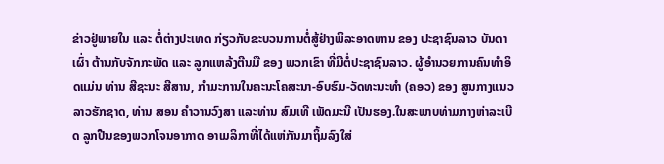ຂ່າວຢູ່ພາຍໃນ ແລະ ຕໍ່ຕ່າງປະເທດ ກ່ຽວກັບຂະບວນການຕໍ່ສູ້ຢ່າງພິລະອາດຫານ ຂອງ ປະຊາຊົນລາວ ບັນດາເຜົ່າ ຕ້ານກັບຈັກກະພັດ ແລະ ລູກແຫລ້ງຕີນມື ຂອງ ພວກເຂົາ ທີ່ມີຕໍ່ປະຊາຊົນລາວ. ຜູ້ອຳນວຍການຄົນທຳອິດແມ່ນ ທ່ານ ສີຊະນະ ສີສານ, ກຳມະການໃນຄະນະໂຄສະນາ-ອົບຮົມ-ວັດທະນະທຳ (ຄອວ) ຂອງ ສູນກາງແນວລາວຮັກຊາດ, ທ່ານ ສອນ ຄຳວານວົງສາ ແລະທ່ານ ສົມເທີ ເພັດມະນີ ເປັນຮອງ.ໃນສະພາບທ່າມກາງຫ່າລະເບີດ ລູກປືນຂອງພວກໂຈນອາກາດ ອາເມລິກາທີ່ໄດ້ແຫ່ກັນມາຖິ້ມລົງໃສ່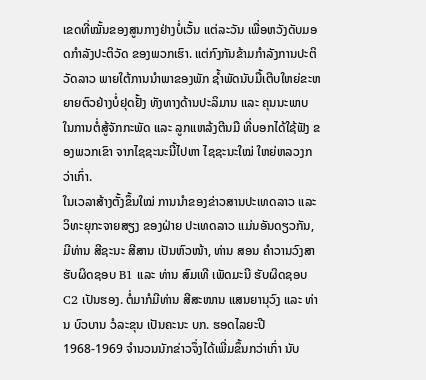ເຂດທີ່ໝັ້ນຂອງສູນກາງຢ່າງບໍ່ເວັ້ນ ແຕ່ລະວັນ ເພື່ອຫວັງດັບມອດກຳລັງປະຕິວັດ ຂອງພວກເຮົາ. ແຕ່ກົງກັນຂ້າມກຳລັງການປະຕິວັດລາວ ພາຍໃຕ້ການນຳພາຂອງພັກ ຊ້ຳພັດນັບມື້ເຕີບໃຫຍ່ຂະຫຍາຍຕົວຢ່າງບໍ່ຢຸດຢັ້ງ ທັງທາງດ້ານປະລິມານ ແລະ ຄຸນນະພາບ ໃນການຕໍ່ສູ້ຈັກກະພັດ ແລະ ລູກແຫລ້ງຕີນມື ທີ່ບອກໄດ້ໃຊ້ຟັງ ຂອງພວກເຂົາ ຈາກໄຊຊະນະນີ້ໄປຫາ ໄຊຊະນະໃໝ່ ໃຫຍ່ຫລວງກວ່າເກົ່າ.
ໃນເວລາສ້າງຕັ້ງຂຶ້ນໃໝ່ ການນໍາຂອງຂ່າວສານປະເທດລາວ ແລະ ວິທະຍຸກະຈາຍສຽງ ຂອງຝ່າຍ ປະເທດລາວ ແມ່ນອັນດຽວກັນ, ມີທ່ານ ສີຊະນະ ສີສານ ເປັນຫົວໜ້າ, ທ່ານ ສອນ ຄໍາວານວົງສາ ຮັບຜິດຊອບ B1 ແລະ ທ່ານ ສົມເທີ ເພັດມະນີ ຮັບຜິດຊອບ C2 ເປັນຮອງ. ຕໍ່ມາກໍມີທ່ານ ສີສະໜານ ແສນຍານຸວົງ ແລະ ທ່ານ ບົວບານ ວໍລະຂຸນ ເປັນຄະນະ ບກ. ຮອດໄລຍະປີ 1968-1969 ຈໍານວນນັກຂ່າວຈຶ່ງໄດ້ເພີ່ມຂຶ້ນກວ່າເກົ່າ ນັບ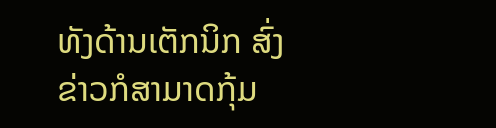ທັງດ້ານເຕັກນິກ ສົ່ງຂ່າວກໍສາມາດກຸ້ມ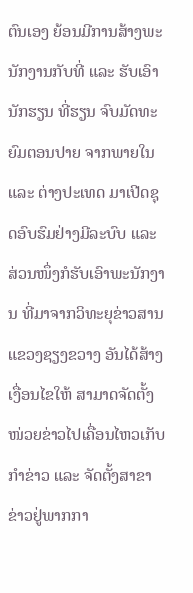ຕົນເອງ ຍ້ອນມີການສ້າງພະນັກງານກັບທີ່ ແລະ ຮັບເອົານັກຮຽນ ທີ່ຮຽນ ຈົບມັດທະຍົມຕອນປາຍ ຈາກພາຍໃນ ແລະ ຕ່າງປະເທດ ມາເປີດຊຸດອົບຮົມຢ່າງມີລະບົບ ແລະ ສ່ວນໜຶ່ງກໍຮັບເອົາພະນັກງານ ທີ່ມາຈາກວິທະຍຸຂ່າວສານແຂວງຊຽງຂວາງ ອັນໄດ້ສ້າງເງື່ອນໄຂໃຫ້ ສາມາດຈັດຕັ້ງໜ່ວຍຂ່າວໄປເຄື່ອນໄຫວເກັບກໍາຂ່າວ ແລະ ຈັດຕັ້ງສາຂາຂ່າວຢູ່ພາກກາ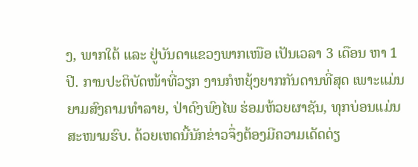ງ, ພາກໃຕ້ ແລະ ຢູ່ບັນດາແຂວງພາກເໜືອ ເປັນເວລາ 3 ເດືອນ ຫາ 1 ປີ. ການປະຕິບັດໜ້າທີ່ວຽກ ງານກໍຫຍຸ້ງຍາກກັນດານທີ່ສຸດ ເພາະແມ່ນຍາມສົງຄາມທໍາລາຍ, ປ່າດົງພົງໄພ ຮ່ອມຫ້ວຍຜາຊັນ, ທຸກບ່ອນແມ່ນສະໜາມຮົບ. ດ້ວຍເຫດນີ້ນັກຂ່າວຈຶ່ງຕ້ອງມີຄວາມເດັດດ່ຽ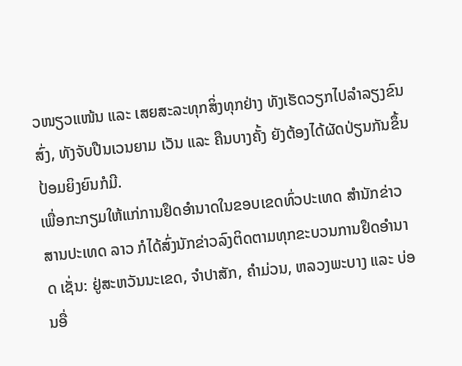ວໜຽວແໜ້ນ ແລະ ເສຍສະລະທຸກສິ່ງທຸກຢ່າງ ທັງເຮັດວຽກໄປລໍາລຽງຂົນສົ່ງ, ທັງຈັບປືນເວນຍາມ ເວັນ ແລະ ຄືນບາງຄັ້ງ ຍັງຕ້ອງໄດ້ຜັດປ່ຽນກັນຂຶ້ນປ້ອມຍິງຍົນກໍມີ.
ເພື່ອກະກຽມໃຫ້ແກ່ການຢຶດອໍານາດໃນຂອບເຂດທົ່ວປະເທດ ສຳນັກຂ່າວສານປະເທດ ລາວ ກໍໄດ້ສົ່ງນັກຂ່າວລົງຕິດຕາມທຸກຂະບວນການຢຶດອໍານາດ ເຊັ່ນ: ຢູ່ສະຫວັນນະເຂດ, ຈຳປາສັກ, ຄຳມ່ວນ, ຫລວງພະບາງ ແລະ ບ່ອນອື່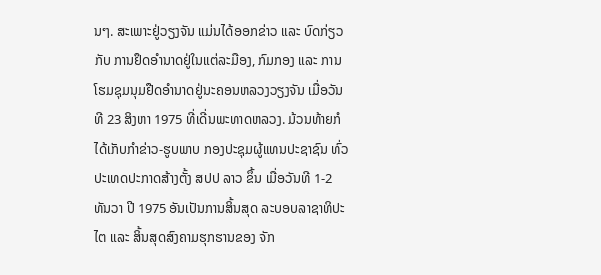ນໆ. ສະເພາະຢູ່ວຽງຈັນ ແມ່ນໄດ້ອອກຂ່າວ ແລະ ບົດກ່ຽວກັບ ການຢຶດອໍານາດຢູ່ໃນແຕ່ລະມືອງ, ກົມກອງ ແລະ ການໂຮມຊຸມນຸມຢືດອໍານາດຢູ່ນະຄອນຫລວງວຽງຈັນ ເມື່ອວັນທີ 23 ສິງຫາ 1975 ທີ່ເດີ່ນພະທາດຫລວງ. ມ້ວນທ້າຍກໍໄດ້ເກັບກຳຂ່າວ-ຮູບພາບ ກອງປະຊຸມຜູ້ແທນປະຊາຊົນ ທົ່ວປະເທດປະກາດສ້າງຕັ້ງ ສປປ ລາວ ຂຶ້ນ ເມື່ອວັນທີ 1-2 ທັນວາ ປີ 1975 ອັນເປັນການສິ້ນສຸດ ລະບອບລາຊາທິປະໄຕ ແລະ ສິ້ນສຸດສົງຄາມຮຸກຮານຂອງ ຈັກ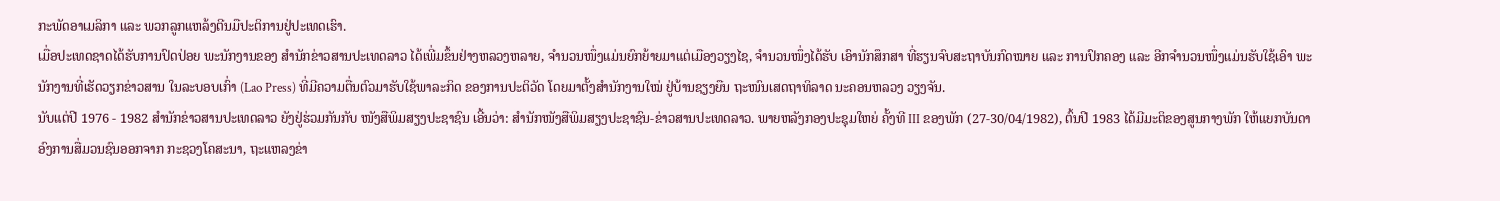ກະພັດອາເມລິກາ ແລະ ພວກລູກແຫລ້ງຕີນມືປະຕິການຢູ່ປະເທດເຮົາ.
ເມື່ອປະເທດຊາດໄດ້ຮັບການປົດປ່ອຍ ພະນັກງານຂອງ ສຳນັກຂ່າວສານປະເທດລາວ ໄດ້ເພີ່ມຂຶ້ນຢ່າງຫລວງຫລາຍ, ຈຳນວນໜຶ່ງແມ່ນຍົກຍ້າຍມາແຕ່ເມືອງວຽງໄຊ, ຈຳນວນໜຶ່ງໄດ້ຮັບ ເອົານັກສຶກສາ ທີ່ຮຽນຈົບສະຖາບັນກົດໝາຍ ແລະ ການປົກຄອງ ແລະ ອີກຈຳນວນໜຶ່ງແມ່ນຮັບໃຊ້ເອົາ ພະນັກງານທີ່ເຮັດວຽກຂ່າວສານ ໃນລະບອບເກົ່າ (Lao Press) ທີ່ມີຄວາມຕື່ນຕົວມາຮັບໃຊ້ພາລະກິດ ຂອງການປະຕິວັດ ໂດຍມາຕັ້ງສຳນັກງານໃໝ່ ຢູ່ບ້ານຊຽງຍືນ ຖະໜົນເສດຖາທິລາດ ນະຄອນຫລວງ ວຽງຈັນ.
ນັບແຕ່ປີ 1976 - 1982 ສຳນັກຂ່າວສານປະເທດລາວ ຍັງຢູ່ຮ່ວມກັນກັບ ໜັງສືພິມສຽງປະຊາຊົນ ເອີ້ນວ່າ: ສຳນັກໜັງສືພິມສຽງປະຊາຊົນ-ຂ່າວສານປະເທດລາວ. ພາຍຫລັງກອງປະຊຸມໃຫຍ່ ຄັ້ງທີ III ຂອງພັກ (27-30/04/1982), ຕົ້ນປີ 1983 ໄດ້ມີມະຕິຂອງສູນກາງພັກ ໃຫ້ແຍກບັນດາອົງການສື່ມວນຊົນອອກຈາກ ກະຊວງໂຄສະນາ, ຖະແຫລງຂ່າ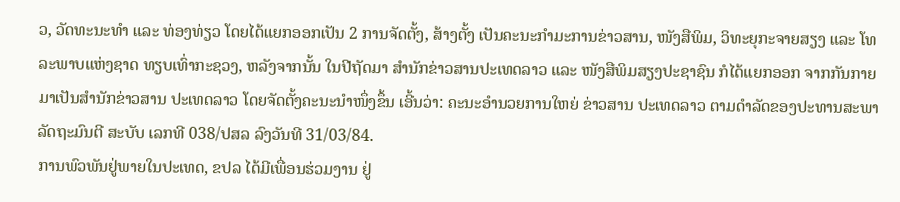ວ, ວັດທະນະທໍາ ແລະ ທ່ອງທ່ຽວ ໂດຍໄດ້ແຍກອອກເປັນ 2 ການຈັດຕັ້ງ, ສ້າງຕັ້ງ ເປັນຄະນະກໍາມະການຂ່າວສານ, ໜັງສືພິມ, ວິທະຍຸກະຈາຍສຽງ ແລະ ໂທລະພາບແຫ່ງຊາດ ທຽບເທົ່າກະຊວງ, ຫລັງຈາກນັ້ນ ໃນປີຖັດມາ ສໍານັກຂ່າວສານປະເທດລາວ ແລະ ໜັງສືພິມສຽງປະຊາຊົນ ກໍໄດ້ແຍກອອກ ຈາກກັນກາຍມາເປັນສໍານັກຂ່າວສານ ປະເທດລາວ ໂດຍຈັດຕັ້ງຄະນະນໍາໜຶ່ງຂຶ້ນ ເອີ້ນວ່າ: ຄະນະອໍານວຍການໃຫຍ່ ຂ່າວສານ ປະເທດລາວ ຕາມດໍາລັດຂອງປະທານສະພາລັດຖະມົນຕີ ສະບັບ ເລກທີ 038/ປສລ ລົງວັນທີ 31/03/84.
ການພົວພັນຢູ່ພາຍໃນປະເທດ, ຂປລ ໄດ້ມີເພື່ອນຮ່ວມງານ ຢູ່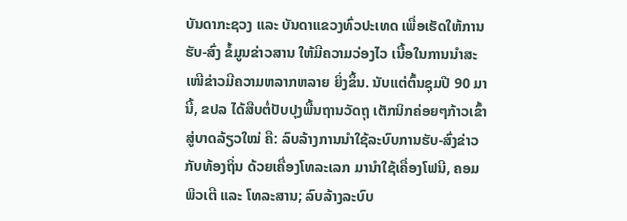ບັນດາກະຊວງ ແລະ ບັນດາແຂວງທົ່ວປະເທດ ເພື່ອເຮັດໃຫ້ການ ຮັບ-ສົ່ງ ຂໍ້ມູນຂ່າວສານ ໃຫ້ມີຄວາມວ່ອງໄວ ເນື້ອໃນການນຳສະ ເໜີຂ່າວມີຄວາມຫລາກຫລາຍ ຍິ່ງຂຶ້ນ. ນັບແຕ່ຕົ້ນຊຸມປີ 90 ມານີ້, ຂປລ ໄດ້ສືບຕໍ່ປັບປຸງພື້ນຖານວັດຖຸ ເຕັກນິກຄ່ອຍໆກ້າວເຂົ້າ ສູ່ບາດລ້ຽວໃໝ່ ຄື: ລົບລ້າງການນໍາໃຊ້ລະບົບການຮັບ-ສົ່ງຂ່າວກັບທ້ອງຖິ່ນ ດ້ວຍເຄື່ອງໂທລະເລກ ມານໍາໃຊ້ເຄື່ອງໂຟນີ, ຄອມພິວເຕີ ແລະ ໂທລະສານ; ລົບລ້າງລະບົບ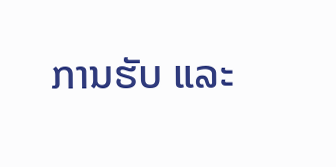ການຮັບ ແລະ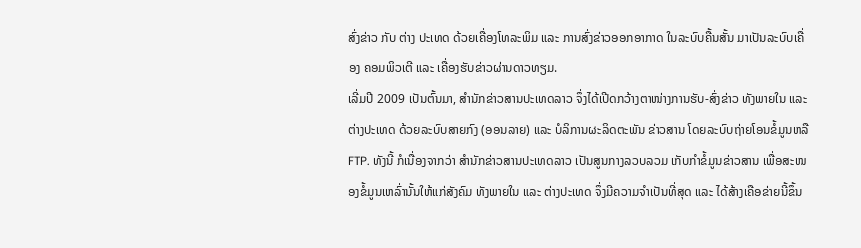ສົ່ງຂ່າວ ກັບ ຕ່າງ ປະເທດ ດ້ວຍເຄື່ອງໂທລະພິມ ແລະ ການສົ່ງຂ່າວອອກອາກາດ ໃນລະບົບຄື້ນສັ້ນ ມາເປັນລະບົບເຄື່ອງ ຄອມພິວເຕີ ແລະ ເຄື່ອງຮັບຂ່າວຜ່ານດາວທຽມ.
ເລີ່ມປີ 2009 ເປັນຕົ້ນມາ, ສໍານັກຂ່າວສານປະເທດລາວ ຈຶ່ງໄດ້ເປີດກວ້າງຕາໜ່າງການຮັບ-ສົ່ງຂ່າວ ທັງພາຍໃນ ແລະ ຕ່າງປະເທດ ດ້ວຍລະບົບສາຍກົງ (ອອນລາຍ) ແລະ ບໍລິການຜະລິດຕະພັນ ຂ່າວສານ ໂດຍລະບົບຖ່າຍໂອນຂໍ້ມູນຫລື FTP. ທັງນີ້ ກໍເນື່ອງຈາກວ່າ ສຳນັກຂ່າວສານປະເທດລາວ ເປັນສູນກາງລວບລວມ ເກັບກຳຂໍ້ມູນຂ່າວສານ ເພື່ອສະໜອງຂໍ້ມູນເຫລົ່ານັ້ນໃຫ້ແກ່ສັງຄົມ ທັງພາຍໃນ ແລະ ຕ່າງປະເທດ ຈຶ່ງມີຄວາມຈຳເປັນທີ່ສຸດ ແລະ ໄດ້ສ້າງເຄືອຂ່າຍນີ້ຂຶ້ນ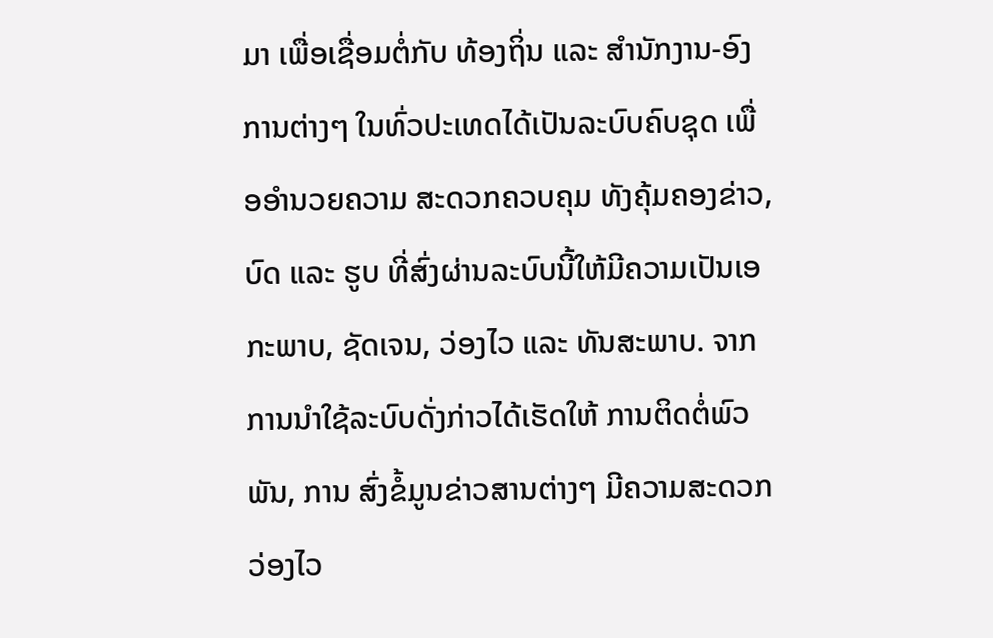ມາ ເພື່ອເຊື່ອມຕໍ່ກັບ ທ້ອງຖິ່ນ ແລະ ສຳນັກງານ-ອົງການຕ່າງໆ ໃນທົ່ວປະເທດໄດ້ເປັນລະບົບຄົບຊຸດ ເພື່ອອຳນວຍຄວາມ ສະດວກຄວບຄຸມ ທັງຄຸ້ມຄອງຂ່າວ, ບົດ ແລະ ຮູບ ທີ່ສົ່ງຜ່ານລະບົບນີ້ໃຫ້ມີຄວາມເປັນເອກະພາບ, ຊັດເຈນ, ວ່ອງໄວ ແລະ ທັນສະພາບ. ຈາກການນຳໃຊ້ລະບົບດັ່ງກ່າວໄດ້ເຮັດໃຫ້ ການຕິດຕໍ່ພົວພັນ, ການ ສົ່ງຂໍ້ມູນຂ່າວສານຕ່າງໆ ມີຄວາມສະດວກວ່ອງໄວ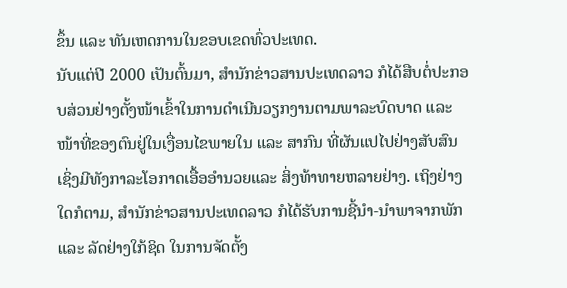ຂຶ້ນ ແລະ ທັນເຫດການໃນຂອບເຂດທົ່ວປະເທດ.
ນັບແຕ່ປີ 2000 ເປັນຕົ້ນມາ, ສໍານັກຂ່າວສານປະເທດລາວ ກໍໄດ້ສືບຕໍ່ປະກອບສ່ວນຢ່າງຕັ້ງໜ້າເຂົ້າໃນການດໍາເນີນວຽກງານຕາມພາລະບົດບາດ ແລະ ໜ້າທີ່ຂອງຕົນຢູ່ໃນເງື່ອນໄຂພາຍໃນ ແລະ ສາກົນ ທີ່ຜັນແປໄປຢ່າງສັບສົນ ເຊິ່ງມີທັງກາລະໂອກາດເອື້ອອຳນວຍແລະ ສິ່ງທ້າທາຍຫລາຍຢ່າງ. ເຖິງຢ່າງໃດກໍຕາມ, ສໍານັກຂ່າວສານປະເທດລາວ ກໍໄດ້ຮັບການຊີ້ນໍາ-ນໍາພາຈາກພັກ ແລະ ລັດຢ່າງໃກ້ຊິດ ໃນການຈັດຕັ້ງ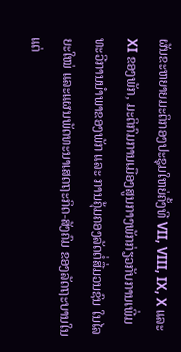ຜັນຂະຫຍາຍມະຕິກອງປະຊຸມໃຫຍ່ຄັ້ງທີ VII, VIII, IX, X ແລະ XI ຂອງພັກ, ມະຕິກົມການເມືອງສູນກາງພັກກ່ຽວກັບການເພີ່ມທະວີການນໍາພາຂອງພັກ ແລະ ການຄຸ້ມຄອງລັດຕໍ່ສື່ມວນຊົນ ໃນໄລຍະໃໝ່ ແລະແຜນພັດທະນາເສດຖະກິດ-ສັງຄົມ ຂອງລັດຖະບານໃນແຕ່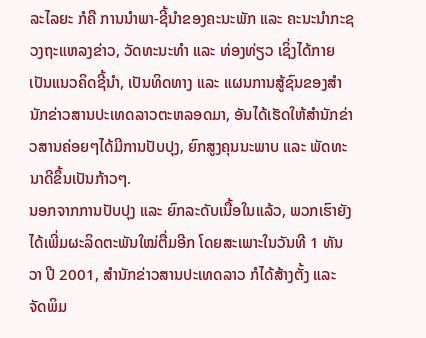ລະໄລຍະ ກໍຄື ການນໍາພາ-ຊີ້ນໍາຂອງຄະນະພັກ ແລະ ຄະນະນໍາກະຊວງຖະແຫລງຂ່າວ, ວັດທະນະທໍາ ແລະ ທ່ອງທ່ຽວ ເຊິ່ງໄດ້ກາຍເປັນແນວຄິດຊີ້ນໍາ, ເປັນທິດທາງ ແລະ ແຜນການສູ້ຊົນຂອງສໍານັກຂ່າວສານປະເທດລາວຕະຫລອດມາ, ອັນໄດ້ເຮັດໃຫ້ສໍານັກຂ່າວສານຄ່ອຍໆໄດ້ມີການປັບປຸງ, ຍົກສູງຄຸນນະພາບ ແລະ ພັດທະນາດີຂຶ້ນເປັນກ້າວໆ.
ນອກຈາກການປັບປຸງ ແລະ ຍົກລະດັບເນື້ອໃນແລ້ວ, ພວກເຮົາຍັງໄດ້ເພີ່ມຜະລິດຕະພັນໃໝ່ຕື່ມອີກ ໂດຍສະເພາະໃນວັນທີ 1 ທັນວາ ປີ 2001, ສໍານັກຂ່າວສານປະເທດລາວ ກໍໄດ້ສ້າງຕັ້ງ ແລະ ຈັດພິມ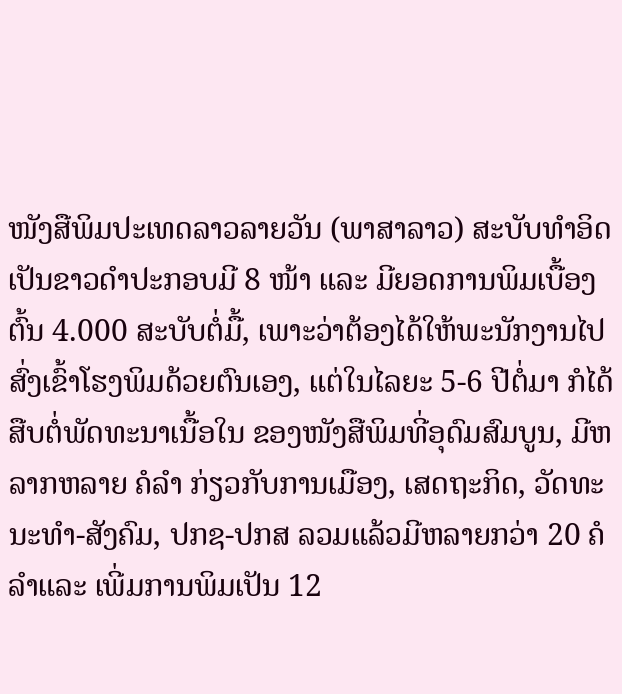ໜັງສືພິມປະເທດລາວລາຍວັນ (ພາສາລາວ) ສະບັບທໍາອິດ ເປັນຂາວດໍາປະກອບມີ 8 ໜ້າ ແລະ ມີຍອດການພິມເບື້ອງຕົ້ນ 4.000 ສະບັບຕໍ່ມື້, ເພາະວ່າຕ້ອງໄດ້ໃຫ້ພະນັກງານໄປສົ່ງເຂົ້າໂຮງພິມດ້ວຍຕົນເອງ, ແຕ່ໃນໄລຍະ 5-6 ປີຕໍ່ມາ ກໍໄດ້ສືບຕໍ່ພັດທະນາເນື້ອໃນ ຂອງໜັງສືພິມທີ່ອຸດົມສົມບູນ, ມີຫລາກຫລາຍ ຄໍລໍາ ກ່ຽວກັບການເມືອງ, ເສດຖະກິດ, ວັດທະນະທໍາ-ສັງຄົມ, ປກຊ-ປກສ ລວມແລ້ວມີຫລາຍກວ່າ 20 ຄໍລໍາແລະ ເພີ່ມການພິມເປັນ 12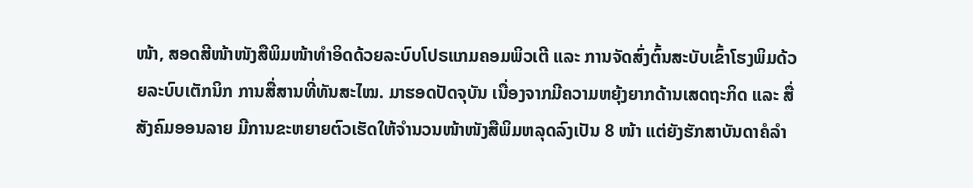ໜ້າ, ສອດສີໜ້າໜັງສືພິມໜ້າທໍາອິດດ້ວຍລະບົບໂປຣແກມຄອມພິວເຕີ ແລະ ການຈັດສົ່ງຕົ້ນສະບັບເຂົ້າໂຮງພິມດ້ວຍລະບົບເຕັກນິກ ການສື່ສານທີ່ທັນສະໄໝ. ມາຮອດປັດຈຸບັນ ເນື່ອງຈາກມີຄວາມຫຍຸ້ງຍາກດ້ານເສດຖະກິດ ແລະ ສື່ສັງຄົມອອນລາຍ ມີການຂະຫຍາຍຕົວເຮັດໃຫ້ຈຳນວນໜ້າໜັງສືພິມຫລຸດລົງເປັນ 8 ໜ້າ ແຕ່ຍັງຮັກສາບັນດາຄໍລໍາ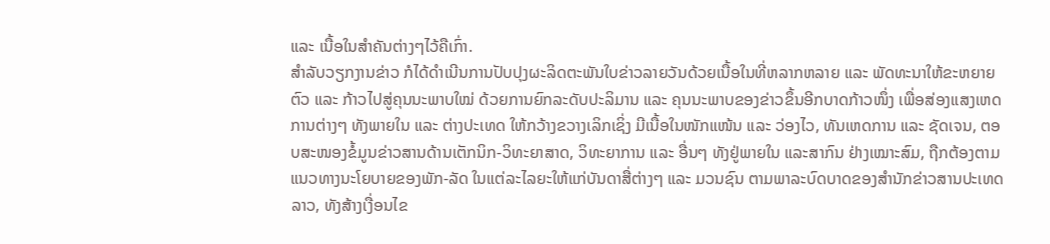ແລະ ເນື້ອໃນສຳຄັນຕ່າງໆໄວ້ຄືເກົ່າ.
ສໍາລັບວຽກງານຂ່າວ ກໍໄດ້ດໍາເນີນການປັບປຸງຜະລິດຕະພັນໃບຂ່າວລາຍວັນດ້ວຍເນື້ອໃນທີ່ຫລາກຫລາຍ ແລະ ພັດທະນາໃຫ້ຂະຫຍາຍຕົວ ແລະ ກ້າວໄປສູ່ຄຸນນະພາບໃໝ່ ດ້ວຍການຍົກລະດັບປະລິມານ ແລະ ຄຸນນະພາບຂອງຂ່າວຂຶ້ນອີກບາດກ້າວໜຶ່ງ ເພື່ອສ່ອງແສງເຫດການຕ່າງໆ ທັງພາຍໃນ ແລະ ຕ່າງປະເທດ ໃຫ້ກວ້າງຂວາງເລິກເຊິ່ງ ມີເນື້ອໃນໜັກແໜ້ນ ແລະ ວ່ອງໄວ, ທັນເຫດການ ແລະ ຊັດເຈນ, ຕອບສະໜອງຂໍ້ມູນຂ່າວສານດ້ານເຕັກນິກ-ວິທະຍາສາດ, ວິທະຍາການ ແລະ ອື່ນໆ ທັງຢູ່ພາຍໃນ ແລະສາກົນ ຢ່າງເໝາະສົມ, ຖືກຕ້ອງຕາມແນວທາງນະໂຍບາຍຂອງພັກ-ລັດ ໃນແຕ່ລະໄລຍະໃຫ້ແກ່ບັນດາສື່ຕ່າງໆ ແລະ ມວນຊົນ ຕາມພາລະບົດບາດຂອງສໍານັກຂ່າວສານປະເທດລາວ, ທັງສ້າງເງື່ອນໄຂ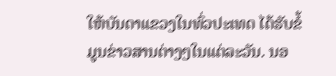ໃຫ້ບັນດາແຂວງໃນທົ່ວປະເທດ ໄດ້ຮັບຂໍ້ມູນຂ່າວສານຕ່າງໆໃນແຕ່ລະວັນ. ນອ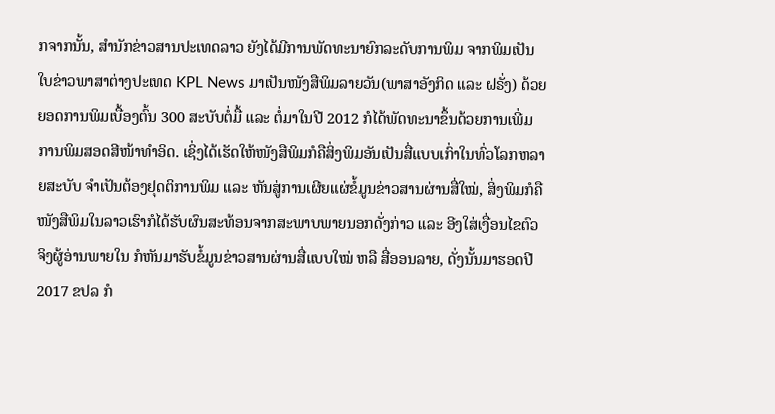ກຈາກນັ້ນ, ສໍານັກຂ່າວສານປະເທດລາວ ຍັງໄດ້ມີການພັດທະນາຍົກລະດັບການພິມ ຈາກພິມເປັນໃບຂ່າວພາສາຕ່າງປະເທດ KPL News ມາເປັນໜັງສືພິມລາຍວັນ(ພາສາອັງກິດ ແລະ ຝຣັ່ງ) ດ້ວຍຍອດການພິມເບື້ອງຕົ້ນ 300 ສະບັບຕໍ່ມື້ ແລະ ຕໍ່ມາໃນປີ 2012 ກໍໄດ້ພັດທະນາຂຶ້ນດ້ວຍການເພີ່ມການພິມສອດສີໜ້າທໍາອິດ. ເຊິ່ງໄດ້ເຮັດໃຫ້ໜັງສືພິມກໍຄືສິ່ງພິມອັນເປັນສື່ແບບເກົ່າໃນທົ່ວໂລກຫລາຍສະບັບ ຈຳເປັນຕ້ອງຢຸດຕິການພິມ ແລະ ຫັນສູ່ການເຜີຍແຜ່ຂໍ້ມູນຂ່າວສານຜ່ານສື່ໃໝ່, ສິ່ງພິມກໍຄືໜັງສືພິມໃນລາວເຮົາກໍໄດ້ຮັບຜົນສະທ້ອນຈາກສະພາບພາຍນອກດັ່ງກ່າວ ແລະ ອີງໃສ່ເງື່ອນໄຂຕົວຈິງຜູ້ອ່ານພາຍໃນ ກໍຫັນມາຮັບຂໍ້ມູນຂ່າວສານຜ່ານສື່ແບບໃໝ່ ຫລື ສື່ອອນລາຍ, ດັ່ງນັ້ນມາຮອດປີ 2017 ຂປລ ກໍ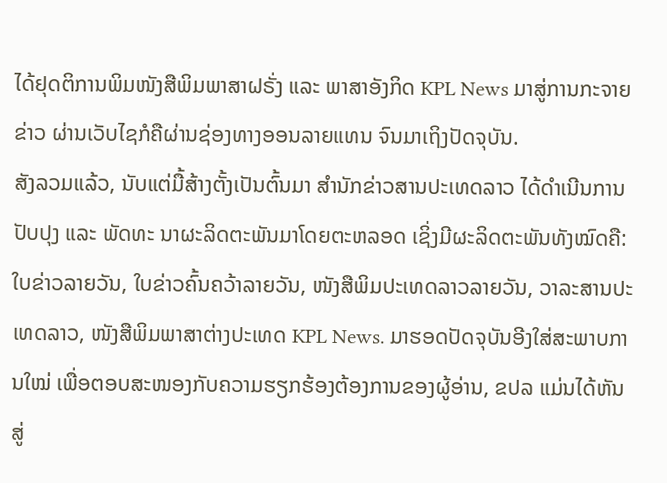ໄດ້ຢຸດຕິການພິມໜັງສືພິມພາສາຝຣັ່ງ ແລະ ພາສາອັງກິດ KPL News ມາສູ່ການກະຈາຍຂ່າວ ຜ່ານເວັບໄຊກໍຄືຜ່ານຊ່ອງທາງອອນລາຍແທນ ຈົນມາເຖິງປັດຈຸບັນ.
ສັງລວມແລ້ວ, ນັບແຕ່ມື້ສ້າງຕັ້ງເປັນຕົ້ນມາ ສໍານັກຂ່າວສານປະເທດລາວ ໄດ້ດໍາເນີນການປັບປຸງ ແລະ ພັດທະ ນາຜະລິດຕະພັນມາໂດຍຕະຫລອດ ເຊິ່ງມີຜະລິດຕະພັນທັງໝົດຄື: ໃບຂ່າວລາຍວັນ, ໃບຂ່າວຄົ້ນຄວ້າລາຍວັນ, ໜັງສືພິມປະເທດລາວລາຍວັນ, ວາລະສານປະເທດລາວ, ໜັງສືພິມພາສາຕ່າງປະເທດ KPL News. ມາຮອດປັດຈຸບັນອີງໃສ່ສະພາບການໃໝ່ ເພື່ອຕອບສະໜອງກັບຄວາມຮຽກຮ້ອງຕ້ອງການຂອງຜູ້ອ່ານ, ຂປລ ແມ່ນໄດ້ຫັນສູ່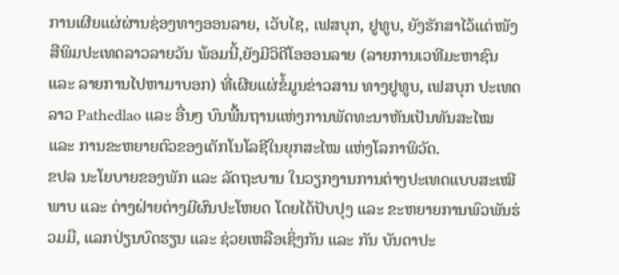ການເຜີຍແຜ່ຜ່ານຊ່ອງທາງອອນລາຍ, ເວັບໄຊ, ເຟສບຸກ, ຢູທູບ, ຍັງຮັກສາໄວ້ແຕ່ໜັງສືພິມປະເທດລາວລາຍວັນ ພ້ອມນີ້,ຍັງມີວິດີໂອອອນລາຍ (ລາຍການເວທີມະຫາຊົນ ແລະ ລາຍການໄປຫາມາບອກ) ທີ່ເຜີຍແຜ່ຂໍ້ມູນຂ່າວສານ ທາງຢູທູບ, ເຟສບຸກ ປະເທດລາວ Pathedlao ແລະ ອື່ນໆ ບົນພື້ນຖານແຫ່ງການພັດທະນາຫັນເປັນທັນສະໄໝ ແລະ ການຂະຫຍາຍຕົວຂອງເຕັກໂນໂລຊີໃນຍຸກສະໄໝ ແຫ່ງໂລກາພິວັດ.
ຂປລ ນະໂຍບາຍຂອງພັກ ແລະ ລັດຖະບານ ໃນວຽກງານການຕ່າງປະເທດແບບສະເໝີພາບ ແລະ ຕ່າງຝ່າຍຕ່າງມີຜົນປະໂຫຍດ ໂດຍໄດ້ປັບປຸງ ແລະ ຂະຫຍາຍການພົວພັນຮ່ວມມື, ແລກປ່ຽນບົດຮຽນ ແລະ ຊ່ວຍເຫລືອເຊິ່ງກັນ ແລະ ກັນ ບັນດາປະ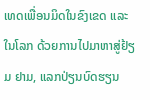ເທດເພື່ອນມິດໃນຂົງເຂດ ແລະ ໃນໂລກ ດ້ວຍການໄປມາຫາສູ່ຢ້ຽມ ຢາມ, ແລກປ່ຽນບົດຮຽນ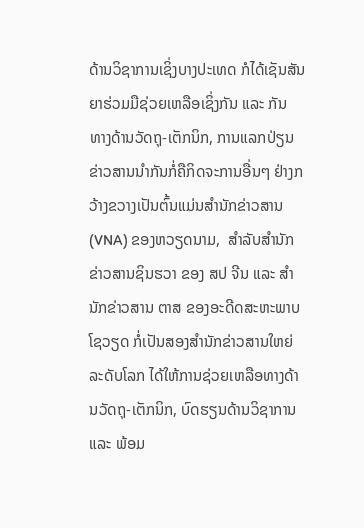ດ້ານວິຊາການເຊິ່ງບາງປະເທດ ກໍໄດ້ເຊັນສັນຍາຮ່ວມມືຊ່ວຍເຫລືອເຊິ່ງກັນ ແລະ ກັນ ທາງດ້ານວັດຖຸ-ເຕັກນິກ, ການແລກປ່ຽນຂ່າວສານນຳກັນກໍ່ຄືກິດຈະການອື່ນໆ ຢ່າງກວ້າງຂວາງເປັນຕົ້ນແມ່ນສໍານັກຂ່າວສານ (VNA) ຂອງຫວຽດນາມ,  ສໍາລັບສໍານັກຂ່າວສານຊິນຮວາ ຂອງ ສປ ຈີນ ແລະ ສໍານັກຂ່າວສານ ຕາສ ຂອງອະດີດສະຫະພາບໂຊວຽດ ກ່ໍເປັນສອງສໍານັກຂ່າວສານໃຫຍ່ລະດັບໂລກ ໄດ້ໃຫ້ການຊ່ວຍເຫລືອທາງດ້ານວັດຖຸ-ເຕັກນິກ, ບົດຮຽນດ້ານວິຊາການ ແລະ ພ້ອມ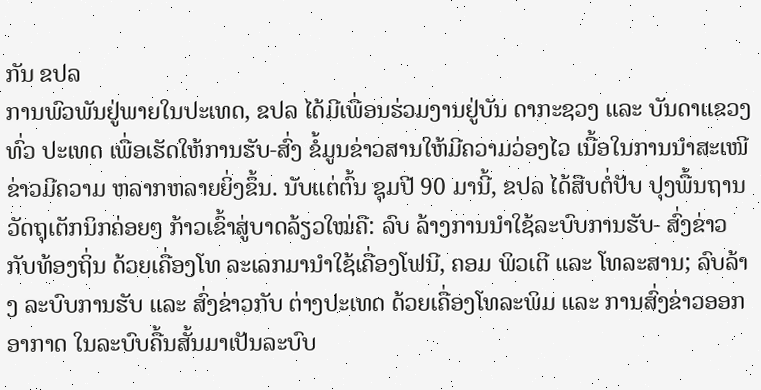ກັນ ຂປລ
ການພົວພັນຢູ່ພາຍໃນປະເທດ, ຂປລ ໄດ້ມີເພື່ອນຮ່ວມງານຢູ່ບັນ ດາກະຊວງ ແລະ ບັນດາແຂວງທົ່ວ ປະເທດ ເພື່ອເຮັດໃຫ້ການຮັບ-ສົ່ງ ຂໍ້ມູນຂ່າວສານໃຫ້ມີຄວາມວ່ອງໄວ ເນື້ອໃນການນຳສະເໜີຂ່າວມີຄວາມ ຫລາກຫລາຍຍິ່ງຂຶ້ນ. ນັບແຕ່ຕົ້ນ ຊຸມປີ 90 ມານີ້, ຂປລ ໄດ້ສືບຕໍ່ປັບ ປຸງພື້ນຖານວັດຖຸເຕັກນິກຄ່ອຍໆ ກ້າວເຂົ້າສູ່ບາດລ້ຽວໃໝ່ຄື: ລົບ ລ້າງການນໍາໃຊ້ລະບົບການຮັບ- ສົ່ງຂ່າວກັບທ້ອງຖິ່ນ ດ້ວຍເຄື່ອງໂທ ລະເລກມານໍາໃຊ້ເຄື່ອງໂຟນີ, ຄອມ ພິວເຕີ ແລະ ໂທລະສານ; ລົບລ້າງ ລະບົບການຮັບ ແລະ ສົ່ງຂ່າວກັບ ຕ່າງປະເທດ ດ້ວຍເຄື່ອງໂທລະພິມ ແລະ ການສົ່ງຂ່າວອອກອາກາດ ໃນລະບົບຄື້ນສັ້ນມາເປັນລະບົບ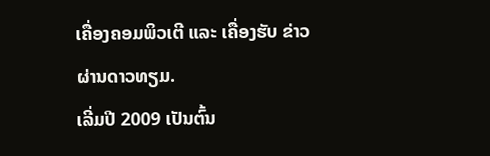ເຄື່ອງຄອມພິວເຕີ ແລະ ເຄື່ອງຮັບ ຂ່າວຜ່ານດາວທຽມ.
ເລີ່ມປີ 2009 ເປັນຕົ້ນ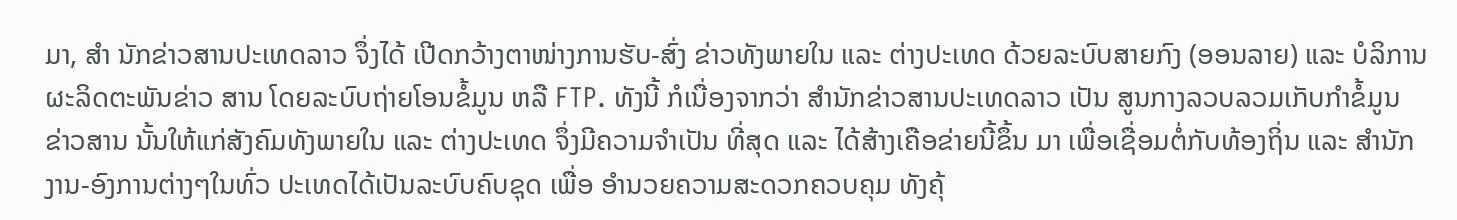ມາ, ສໍາ ນັກຂ່າວສານປະເທດລາວ ຈຶ່ງໄດ້ ເປີດກວ້າງຕາໜ່າງການຮັບ-ສົ່ງ ຂ່າວທັງພາຍໃນ ແລະ ຕ່າງປະເທດ ດ້ວຍລະບົບສາຍກົງ (ອອນລາຍ) ແລະ ບໍລິການຜະລິດຕະພັນຂ່າວ ສານ ໂດຍລະບົບຖ່າຍໂອນຂໍ້ມູນ ຫລື FTP. ທັງນີ້ ກໍເນື່ອງຈາກວ່າ ສຳນັກຂ່າວສານປະເທດລາວ ເປັນ ສູນກາງລວບລວມເກັບກຳຂໍ້ມູນ ຂ່າວສານ ນັ້ນໃຫ້ແກ່ສັງຄົມທັງພາຍໃນ ແລະ ຕ່າງປະເທດ ຈຶ່ງມີຄວາມຈຳເປັນ ທີ່ສຸດ ແລະ ໄດ້ສ້າງເຄືອຂ່າຍນີ້ຂຶ້ນ ມາ ເພື່ອເຊື່ອມຕໍ່ກັບທ້ອງຖິ່ນ ແລະ ສຳນັກງານ-ອົງການຕ່າງໆໃນທົ່ວ ປະເທດໄດ້ເປັນລະບົບຄົບຊຸດ ເພື່ອ ອຳນວຍຄວາມສະດວກຄວບຄຸມ ທັງຄຸ້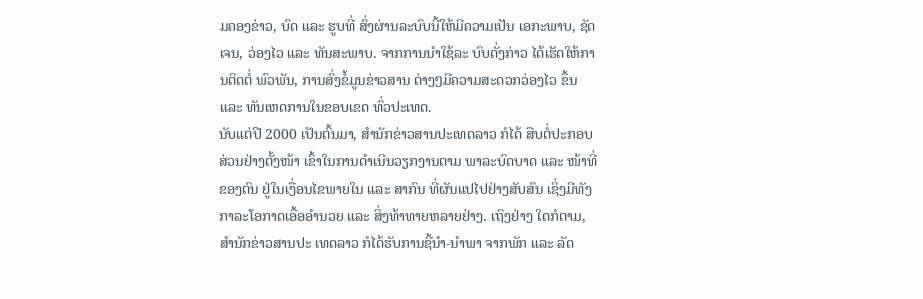ມຄອງຂ່າວ, ບົດ ແລະ ຮູບທີ່ ສົ່ງຜ່ານລະບົບນີ້ໃຫ້ມີຄວາມເປັນ ເອກະພາບ, ຊັດເຈນ, ວ່ອງໄວ ແລະ ທັນສະພາບ. ຈາກການນຳໃຊ້ລະ ບົບດັ່ງກ່າວ ໄດ້ເຮັດໃຫ້ການຕິດຕໍ່ ພົວພັນ, ການສົ່ງຂໍ້ມູນຂ່າວສານ ຕ່າງໆມີຄວາມສະດວກວ່ອງໄວ ຂຶ້ນ ແລະ ທັນເຫດການໃນຂອບເຂດ ທົ່ວປະເທດ.
ນັບແຕ່ປີ 2000 ເປັນຕົ້ນມາ, ສໍານັກຂ່າວສານປະເທດລາວ ກໍໄດ້ ສືບຕໍ່ປະກອບສ່ວນຢ່າງຕັ້ງໜ້າ ເຂົ້າໃນການດໍາເນີນວຽກງານຕາມ ພາລະບົດບາດ ແລະ ໜ້າທີ່ຂອງຕົນ ຢູ່ໃນເງື່ອນໄຂພາຍໃນ ແລະ ສາກົນ ທີ່ຜັນແປໄປຢ່າງສັບສົນ ເຊິ່ງມີທັງ ກາລະໂອກາດເອື້ອອຳນວຍ ແລະ ສິ່ງທ້າທາຍຫລາຍຢ່າງ. ເຖິງຢ່າງ ໃດກໍຕາມ, ສໍານັກຂ່າວສານປະ ເທດລາວ ກໍໄດ້ຮັບການຊີ້ນໍາ-ນໍາພາ ຈາກພັກ ແລະ ລັດ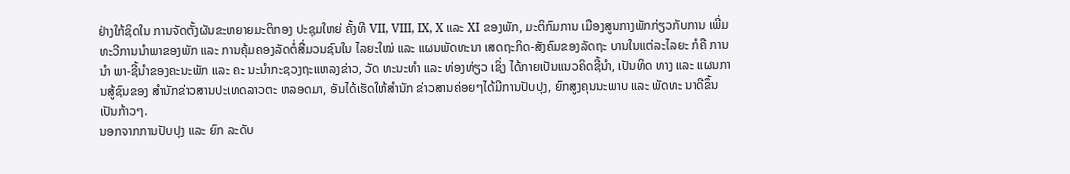ຢ່າງໃກ້ຊິດໃນ ການຈັດຕັ້ງຜັນຂະຫຍາຍມະຕິກອງ ປະຊຸມໃຫຍ່ ຄັ້ງທີ VII, VIII, IX, X ແລະ XI ຂອງພັກ, ມະຕິກົມການ ເມືອງສູນກາງພັກກ່ຽວກັບການ ເພີ່ມທະວີການນໍາພາຂອງພັກ ແລະ ການຄຸ້ມຄອງລັດຕໍ່ສື່ມວນຊົນໃນ ໄລຍະໃໝ່ ແລະ ແຜນພັດທະນາ ເສດຖະກິດ-ສັງຄົມຂອງລັດຖະ ບານໃນແຕ່ລະໄລຍະ ກໍຄື ການນໍາ ພາ-ຊີ້ນໍາຂອງຄະນະພັກ ແລະ ຄະ ນະນໍາກະຊວງຖະແຫລງຂ່າວ, ວັດ ທະນະທໍາ ແລະ ທ່ອງທ່ຽວ ເຊິ່ງ ໄດ້ກາຍເປັນແນວຄິດຊີ້ນໍາ, ເປັນທິດ ທາງ ແລະ ແຜນການສູ້ຊົນຂອງ ສໍານັກຂ່າວສານປະເທດລາວຕະ ຫລອດມາ, ອັນໄດ້ເຮັດໃຫ້ສໍານັກ ຂ່າວສານຄ່ອຍໆໄດ້ມີການປັບປຸງ, ຍົກສູງຄຸນນະພາບ ແລະ ພັດທະ ນາດີຂຶ້ນເປັນກ້າວໆ.
ນອກຈາກການປັບປຸງ ແລະ ຍົກ ລະດັບ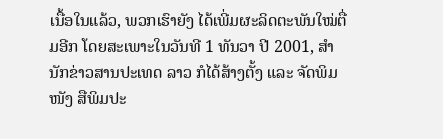ເນື້ອໃນແລ້ວ, ພວກເຮົາຍັງ ໄດ້ເພີ່ມຜະລິດຕະພັນໃໝ່ຕື່ມອີກ ໂດຍສະເພາະໃນວັນທີ 1 ທັນວາ ປີ 2001, ສໍານັກຂ່າວສານປະເທດ ລາວ ກໍໄດ້ສ້າງຕັ້ງ ແລະ ຈັດພິມໜັງ ສືພິມປະ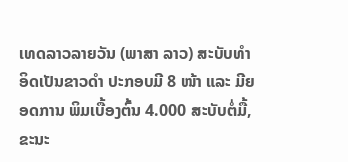ເທດລາວລາຍວັນ (ພາສາ ລາວ) ສະບັບທໍາອິດເປັນຂາວດໍາ ປະກອບມີ 8 ໜ້າ ແລະ ມີຍອດການ ພິມເບື້ອງຕົ້ນ 4.000 ສະບັບຕໍ່ມື້, ຂະນະ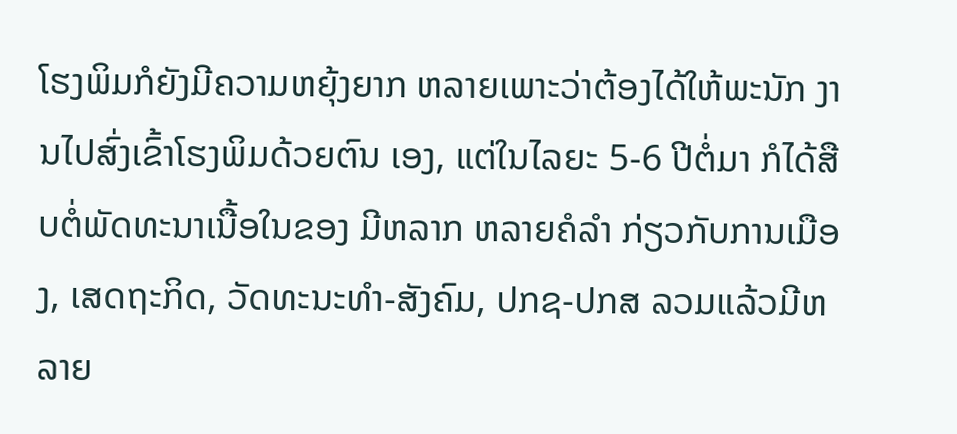ໂຮງພິມກໍຍັງມີຄວາມຫຍຸ້ງຍາກ ຫລາຍເພາະວ່າຕ້ອງໄດ້ໃຫ້ພະນັກ ງານໄປສົ່ງເຂົ້າໂຮງພິມດ້ວຍຕົນ ເອງ, ແຕ່ໃນໄລຍະ 5-6 ປີຕໍ່ມາ ກໍໄດ້ສືບຕໍ່ພັດທະນາເນື້ອໃນຂອງ ມີຫລາກ ຫລາຍຄໍລໍາ ກ່ຽວກັບການເມືອງ, ເສດຖະກິດ, ວັດທະນະທໍາ-ສັງຄົມ, ປກຊ-ປກສ ລວມແລ້ວມີຫລາຍ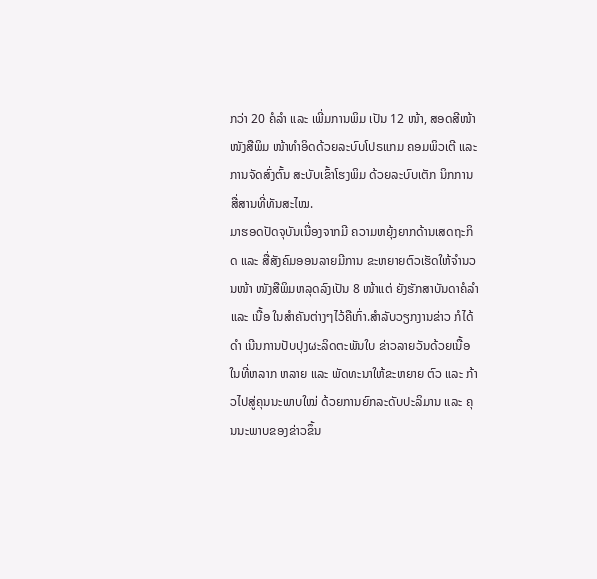ກວ່າ 20 ຄໍລໍາ ແລະ ເພີ່ມການພິມ ເປັນ 12 ໜ້າ, ສອດສີໜ້າໜັງສືພິມ ໜ້າທໍາອິດດ້ວຍລະບົບໂປຣແກມ ຄອມພິວເຕີ ແລະ ການຈັດສົ່ງຕົ້ນ ສະບັບເຂົ້າໂຮງພິມ ດ້ວຍລະບົບເຕັກ ນິກການສື່ສານທີ່ທັນສະໄໝ.
ມາຮອດປັດຈຸບັນເນື່ອງຈາກມີ ຄວາມຫຍຸ້ງຍາກດ້ານເສດຖະກິດ ແລະ ສື່ສັງຄົມອອນລາຍມີການ ຂະຫຍາຍຕົວເຮັດໃຫ້ຈຳນວນໜ້າ ໜັງສືພິມຫລຸດລົງເປັນ 8 ໜ້າແຕ່ ຍັງຮັກສາບັນດາຄໍລໍາ ແລະ ເນື້ອ ໃນສຳຄັນຕ່າງໆໄວ້ຄືເກົ່າ.ສໍາລັບວຽກງານຂ່າວ ກໍໄດ້ດໍາ ເນີນການປັບປຸງຜະລິດຕະພັນໃບ ຂ່າວລາຍວັນດ້ວຍເນື້ອໃນທີ່ຫລາກ ຫລາຍ ແລະ ພັດທະນາໃຫ້ຂະຫຍາຍ ຕົວ ແລະ ກ້າວໄປສູ່ຄຸນນະພາບໃໝ່ ດ້ວຍການຍົກລະດັບປະລິມານ ແລະ ຄຸນນະພາບຂອງຂ່າວຂຶ້ນ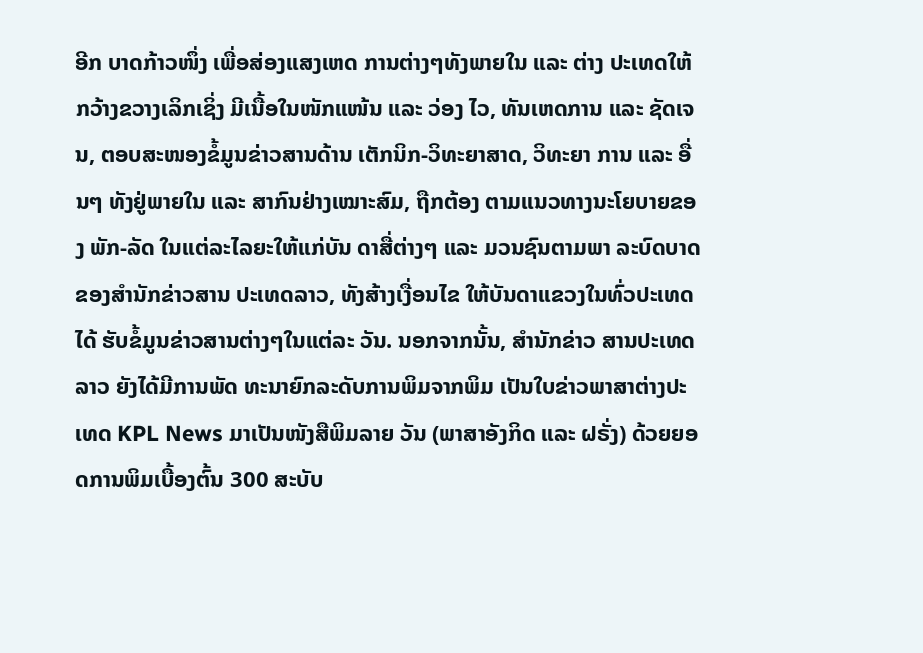ອີກ ບາດກ້າວໜຶ່ງ ເພື່ອສ່ອງແສງເຫດ ການຕ່າງໆທັງພາຍໃນ ແລະ ຕ່າງ ປະເທດໃຫ້ກວ້າງຂວາງເລິກເຊິ່ງ ມີເນື້ອໃນໜັກແໜ້ນ ແລະ ວ່ອງ ໄວ, ທັນເຫດການ ແລະ ຊັດເຈນ, ຕອບສະໜອງຂໍ້ມູນຂ່າວສານດ້ານ ເຕັກນິກ-ວິທະຍາສາດ, ວິທະຍາ ການ ແລະ ອື່ນໆ ທັງຢູ່ພາຍໃນ ແລະ ສາກົນຢ່າງເໝາະສົມ, ຖືກຕ້ອງ ຕາມແນວທາງນະໂຍບາຍຂອງ ພັກ-ລັດ ໃນແຕ່ລະໄລຍະໃຫ້ແກ່ບັນ ດາສື່ຕ່າງໆ ແລະ ມວນຊົນຕາມພາ ລະບົດບາດຂອງສໍານັກຂ່າວສານ ປະເທດລາວ, ທັງສ້າງເງື່ອນໄຂ ໃຫ້ບັນດາແຂວງໃນທົ່ວປະເທດໄດ້ ຮັບຂໍ້ມູນຂ່າວສານຕ່າງໆໃນແຕ່ລະ ວັນ. ນອກຈາກນັ້ນ, ສໍານັກຂ່າວ ສານປະເທດລາວ ຍັງໄດ້ມີການພັດ ທະນາຍົກລະດັບການພິມຈາກພິມ ເປັນໃບຂ່າວພາສາຕ່າງປະເທດ KPL News ມາເປັນໜັງສືພິມລາຍ ວັນ (ພາສາອັງກິດ ແລະ ຝຣັ່ງ) ດ້ວຍຍອດການພິມເບື້ອງຕົ້ນ 300 ສະບັບ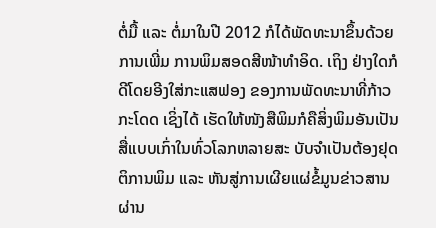ຕໍ່ມື້ ແລະ ຕໍ່ມາໃນປີ 2012 ກໍໄດ້ພັດທະນາຂຶ້ນດ້ວຍການເພີ່ມ ການພິມສອດສີໜ້າທໍາອິດ. ເຖິງ ຢ່າງໃດກໍດີໂດຍອີງໃສ່ກະແສຟອງ ຂອງການພັດທະນາທີ່ກ້າວກະໂດດ ເຊິ່ງໄດ້ ເຮັດໃຫ້ໜັງສືພິມກໍຄືສິ່ງພິມອັນເປັນ ສື່ແບບເກົ່າໃນທົ່ວໂລກຫລາຍສະ ບັບຈຳເປັນຕ້ອງຢຸດຕິການພິມ ແລະ ຫັນສູ່ການເຜີຍແຜ່ຂໍ້ມູນຂ່າວສານ ຜ່ານ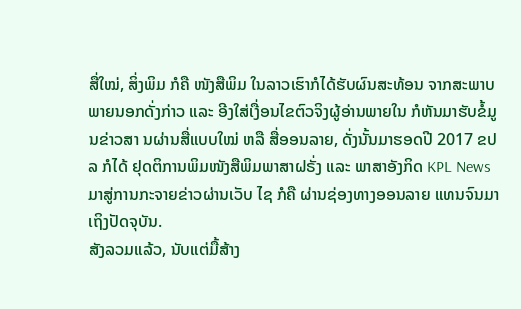ສື່ໃໝ່, ສິ່ງພິມ ກໍຄື ໜັງສືພິມ ໃນລາວເຮົາກໍໄດ້ຮັບຜົນສະທ້ອນ ຈາກສະພາບພາຍນອກດັ່ງກ່າວ ແລະ ອີງໃສ່ເງື່ອນໄຂຕົວຈິງຜູ້ອ່ານພາຍໃນ ກໍຫັນມາຮັບຂໍ້ມູນຂ່າວສາ ນຜ່ານສື່ແບບໃໝ່ ຫລື ສື່ອອນລາຍ, ດັ່ງນັ້ນມາຮອດປີ 2017 ຂປລ ກໍໄດ້ ຢຸດຕິການພິມໜັງສືພິມພາສາຝຣັ່ງ ແລະ ພາສາອັງກິດ KPL News ມາສູ່ການກະຈາຍຂ່າວຜ່ານເວັບ ໄຊ ກໍຄື ຜ່ານຊ່ອງທາງອອນລາຍ ແທນຈົນມາເຖິງປັດຈຸບັນ.
ສັງລວມແລ້ວ, ນັບແຕ່ມື້ສ້າງ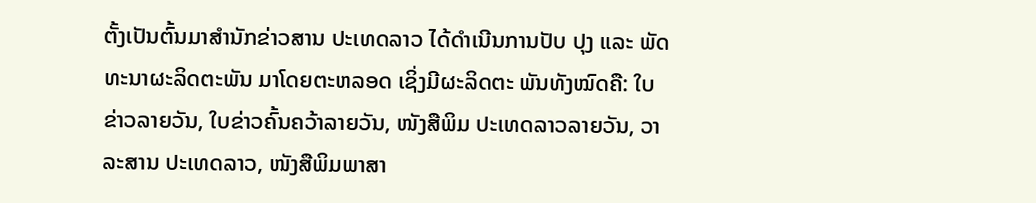ຕັ້ງເປັນຕົ້ນມາສໍານັກຂ່າວສານ ປະເທດລາວ ໄດ້ດໍາເນີນການປັບ ປຸງ ແລະ ພັດທະນາຜະລິດຕະພັນ ມາໂດຍຕະຫລອດ ເຊິ່ງມີຜະລິດຕະ ພັນທັງໝົດຄື: ໃບຂ່າວລາຍວັນ, ໃບຂ່າວຄົ້ນຄວ້າລາຍວັນ, ໜັງສືພິມ ປະເທດລາວລາຍວັນ, ວາລະສານ ປະເທດລາວ, ໜັງສືພິມພາສາ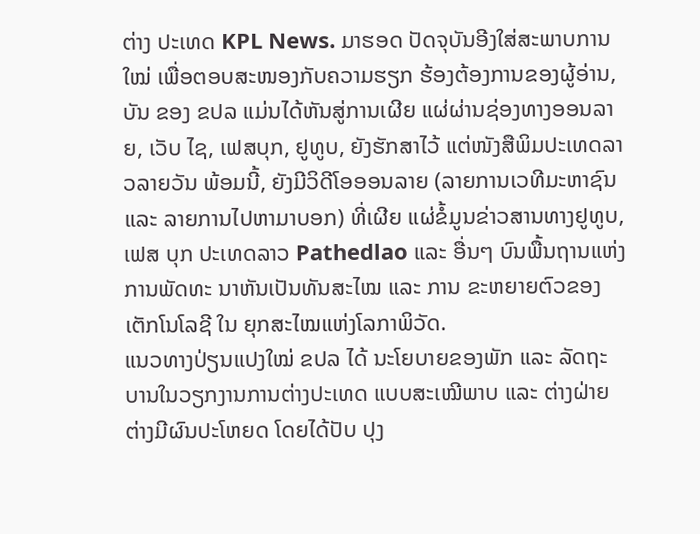ຕ່າງ ປະເທດ KPL News. ມາຮອດ ປັດຈຸບັນອີງໃສ່ສະພາບການໃໝ່ ເພື່ອຕອບສະໜອງກັບຄວາມຮຽກ ຮ້ອງຕ້ອງການຂອງຜູ້ອ່ານ, ບັນ ຂອງ ຂປລ ແມ່ນໄດ້ຫັນສູ່ການເຜີຍ ແຜ່ຜ່ານຊ່ອງທາງອອນລາຍ, ເວັບ ໄຊ, ເຟສບຸກ, ຢູທູບ, ຍັງຮັກສາໄວ້ ແຕ່ໜັງສືພິມປະເທດລາວລາຍວັນ ພ້ອມນີ້, ຍັງມີວິດີໂອອອນລາຍ (ລາຍການເວທີມະຫາຊົນ ແລະ ລາຍການໄປຫາມາບອກ) ທີ່ເຜີຍ ແຜ່ຂໍ້ມູນຂ່າວສານທາງຢູທູບ, ເຟສ ບຸກ ປະເທດລາວ Pathedlao ແລະ ອື່ນໆ ບົນພື້ນຖານແຫ່ງການພັດທະ ນາຫັນເປັນທັນສະໄໝ ແລະ ການ ຂະຫຍາຍຕົວຂອງເຕັກໂນໂລຊີ ໃນ ຍຸກສະໄໝແຫ່ງໂລກາພິວັດ.
ແນວທາງປ່ຽນແປງໃໝ່ ຂປລ ໄດ້ ນະໂຍບາຍຂອງພັກ ແລະ ລັດຖະ ບານໃນວຽກງານການຕ່າງປະເທດ ແບບສະເໝີພາບ ແລະ ຕ່າງຝ່າຍ ຕ່າງມີຜົນປະໂຫຍດ ໂດຍໄດ້ປັບ ປຸງ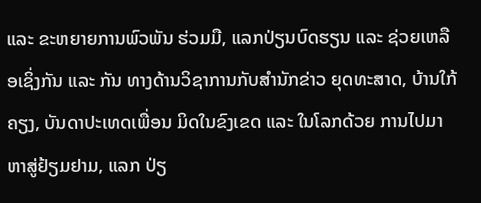ແລະ ຂະຫຍາຍການພົວພັນ ຮ່ວມມື, ແລກປ່ຽນບົດຮຽນ ແລະ ຊ່ວຍເຫລືອເຊິ່ງກັນ ແລະ ກັນ ທາງດ້ານວິຊາການກັບສໍານັກຂ່າວ ຍຸດທະສາດ, ບ້ານໃກ້ຄຽງ, ບັນດາປະເທດເພື່ອນ ມິດໃນຂົງເຂດ ແລະ ໃນໂລກດ້ວຍ ການໄປມາຫາສູ່ຢ້ຽມຢາມ, ແລກ ປ່ຽ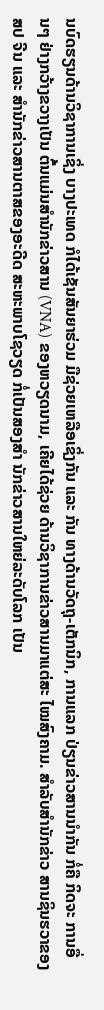ນບົດຮຽນດ້ານວິຊາການເຊິ່ງ ບາງປະເທດ ກໍໄດ້ເຊັນສັນຍາຮ່ວມ ມືຊ່ວຍເຫລືອເຊິ່ງກັນ ແລະ ກັນ ທາງດ້ານວັດຖຸ-ເຕັກນິກ, ການແລກ ປ່ຽນຂ່າວສານນຳກັນ ກໍ່ຄື ກິດຈະ ການອື່ນໆ ຢ່າງກວ້າງຂວາງເປັນ ຕົ້ນແມ່ນສໍານັກຂ່າວສານ (VNA) ຂອງຫວຽດນາມ, ເຄີຍໄດ້ຊ່ວຍ ດ້ານວິຊາການຂ່າວສານມາແຕ່ສະ ໄໝສົງຄາມ. ສໍາລັບສໍານັກຂ່າວ ສານຊິນຮວາຂອງ ສປ ຈີນ ແລະ ສໍານັກຂ່າວສານຕາສຂອງອະດີດ ສະຫະພາບໂຊວຽດ ກ່ໍເປັນສອງສໍາ ນັກຂ່າວສານໃຫຍ່ລະດັບໂລກ ເປັນ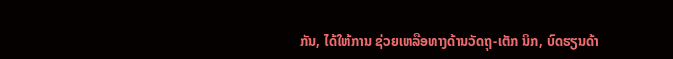ກັນ, ໄດ້ໃຫ້ການ ຊ່ວຍເຫລືອທາງດ້ານວັດຖຸ-ເຕັກ ນິກ, ບົດຮຽນດ້າ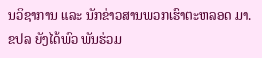ນວິຊາການ ແລະ ນັກຂ່າວສານພວກເຮົາຕະຫລອດ ມາ. ຂປລ ຍັງໄດ້ພົວ ພັນຮ່ວມ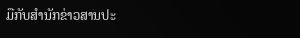ມືກັບສໍານັກຂ່າວສານປະ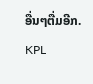ອື່ນໆຕື່ມອີກ.
KPL